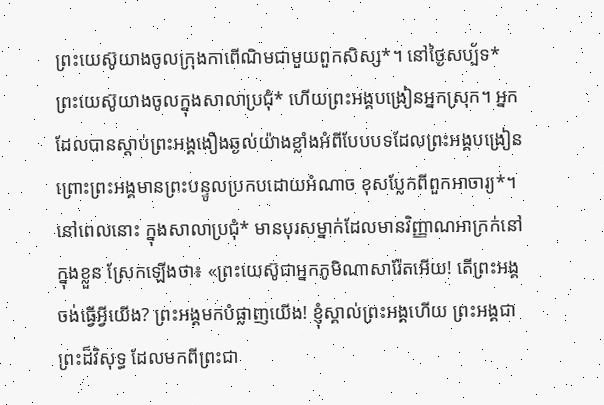ព្រះយេស៊ូយាងចូលក្រុងកាពើណិមជាមួយពួកសិស្ស*។ នៅថ្ងៃសប្ប័ទ* ព្រះយេស៊ូយាងចូលក្នុងសាលាប្រជុំ* ហើយព្រះអង្គបង្រៀនអ្នកស្រុក។ អ្នកដែលបានស្ដាប់ព្រះអង្គងឿងឆ្ងល់យ៉ាងខ្លាំងអំពីបែបបទដែលព្រះអង្គបង្រៀន ព្រោះព្រះអង្គមានព្រះបន្ទូលប្រកបដោយអំណាច ខុសប្លែកពីពួកអាចារ្យ*។ នៅពេលនោះ ក្នុងសាលាប្រជុំ* មានបុរសម្នាក់ដែលមានវិញ្ញាណអាក្រក់នៅក្នុងខ្លួន ស្រែកឡើងថា៖ «ព្រះយេស៊ូជាអ្នកភូមិណាសារ៉ែតអើយ! តើព្រះអង្គចង់ធ្វើអ្វីយើង? ព្រះអង្គមកបំផ្លាញយើង! ខ្ញុំស្គាល់ព្រះអង្គហើយ ព្រះអង្គជាព្រះដ៏វិសុទ្ធ ដែលមកពីព្រះជា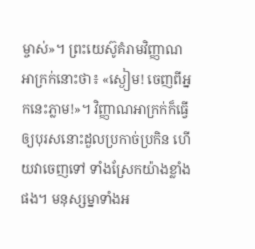ម្ចាស់»។ ព្រះយេស៊ូគំរាមវិញ្ញាណអាក្រក់នោះថា៖ «ស្ងៀម! ចេញពីអ្នកនេះភ្លាម!»។ វិញ្ញាណអាក្រក់ក៏ធ្វើឲ្យបុរសនោះដួលប្រកាច់ប្រកិន ហើយវាចេញទៅ ទាំងស្រែកយ៉ាងខ្លាំងផង។ មនុស្សម្នាទាំងអ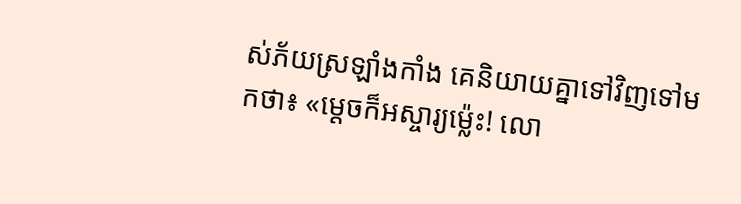ស់ភ័យស្រឡាំងកាំង គេនិយាយគ្នាទៅវិញទៅមកថា៖ «ម្ដេចក៏អស្ចារ្យម៉្លេះ! លោ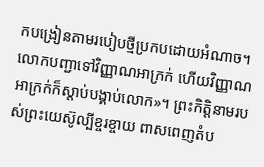កបង្រៀនតាមរបៀបថ្មីប្រកបដោយអំណាច។ លោកបញ្ជាទៅវិញ្ញាណអាក្រក់ ហើយវិញ្ញាណអាក្រក់ក៏ស្ដាប់បង្គាប់លោក»។ ព្រះកិត្តិនាមរបស់ព្រះយេស៊ូល្បីខ្ចរខ្ចាយ ពាសពេញតំប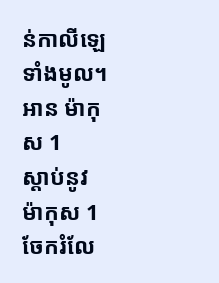ន់កាលីឡេទាំងមូល។
អាន ម៉ាកុស 1
ស្ដាប់នូវ ម៉ាកុស 1
ចែករំលែ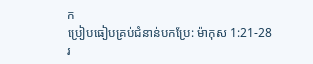ក
ប្រៀបធៀបគ្រប់ជំនាន់បកប្រែ: ម៉ាកុស 1:21-28
រ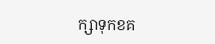ក្សាទុកខគ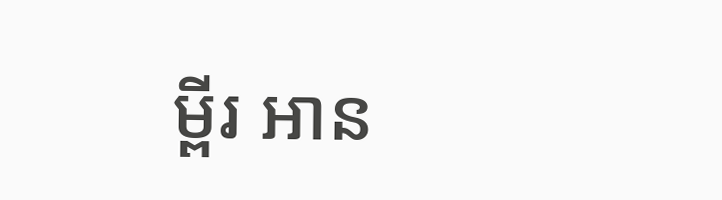ម្ពីរ អាន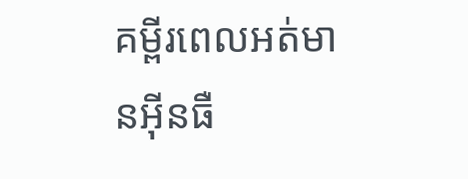គម្ពីរពេលអត់មានអ៊ីនធឺ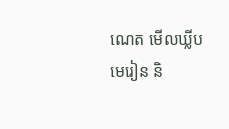ណេត មើលឃ្លីបមេរៀន និ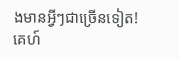ងមានអ្វីៗជាច្រើនទៀត!
គេហ៍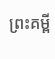ព្រះគម្ពី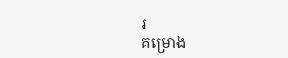រ
គម្រោង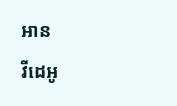អាន
វីដេអូ